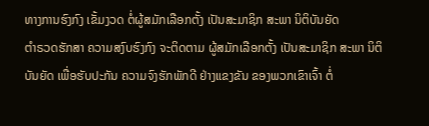ທາງການຮົງກົງ ເຂັ້ມງວດ ຕໍ່ຜູ້ສມັກເລືອກຕັ້ງ ເປັນສະມາຊິກ ສະພາ ນິຕິບັນຍັດ
ຕໍາຣວດຮັກສາ ຄວາມສງົບຮົງກົງ ຈະຕິດຕາມ ຜູ້ສມັກເລືອກຕັ້ງ ເປັນສະມາຊິກ ສະພາ ນິຕິບັນຍັດ ເພື່ອຮັບປະກັນ ຄວາມຈົງຮັກພັກດີ ຢ່າງແຂງຂັນ ຂອງພວກເຂົາເຈົ້າ ຕໍ່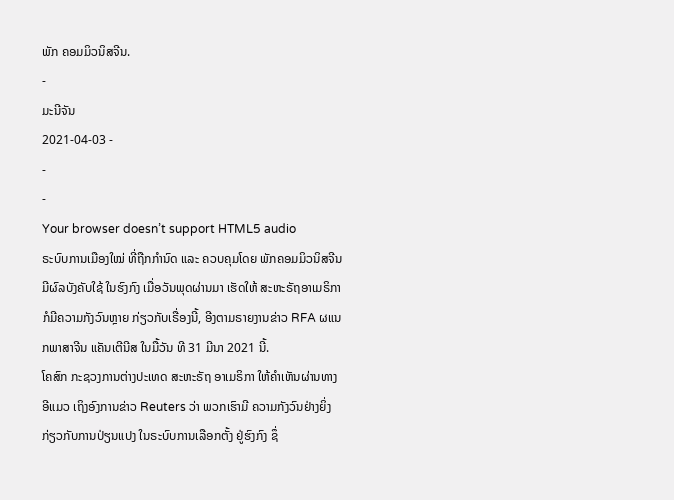ພັກ ຄອມມິວນິສຈີນ.
-
ມະນີຈັນ
2021-04-03 -
-
-
Your browser doesn’t support HTML5 audio
ຣະບົບການເມືອງໃໝ່ ທີ່ຖືກກໍານົດ ແລະ ຄວບຄຸມໂດຍ ພັກຄອມມິວນິສຈີນ ມີຜົລບັງຄັບໃຊ້ ໃນຮົງກົງ ເມື່ອວັນພຸດຜ່ານມາ ເຮັດໃຫ້ ສະຫະຣັຖອາເມຣິກາ ກໍມີຄວາມກັງວົນຫຼາຍ ກ່ຽວກັບເຣື່ອງນີ້, ອີງຕາມຣາຍງານຂ່າວ RFA ຜແນກພາສາຈີນ ແຄັນເຕີນີສ ໃນມື້ວັນ ທີ 31 ມີນາ 2021 ນີ້.
ໂຄສົກ ກະຊວງການຕ່າງປະເທດ ສະຫະຣັຖ ອາເມຣິກາ ໃຫ້ຄໍາເຫັນຜ່ານທາງອີແມວ ເຖິງອົງການຂ່າວ Reuters ວ່າ ພວກເຮົາມີ ຄວາມກັງວົນຢ່າງຍິ່ງ ກ່ຽວກັບການປ່ຽນແປງ ໃນຣະບົບການເລືອກຕັ້ງ ຢູ່ຮົງກົງ ຊຶ່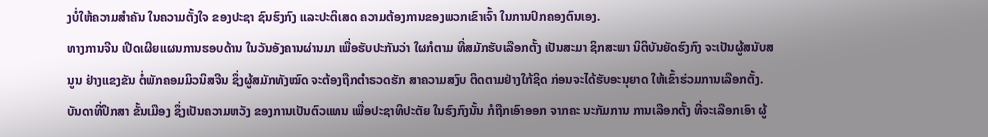ງບໍ່ໃຫ້ຄວາມສໍາຄັນ ໃນຄວາມຕັ້ງໃຈ ຂອງປະຊາ ຊົນຮົງກົງ ແລະປະຕິເສດ ຄວາມຕ້ອງການຂອງພວກເຂົາເຈົ້າ ໃນການປົກຄອງຕົນເອງ.
ທາງການຈີນ ເປີດເຜີຍແຜນການຮອບດ້ານ ໃນວັນອັງຄານຜ່ານມາ ເພື່ອຮັບປະກັນວ່າ ໃຜກໍຕາມ ທີ່ສມັກຮັບເລືອກຕັ້ງ ເປັນສະມາ ຊິກສະພາ ນິຕິບັນຍັດຮົງກົງ ຈະເປັນຜູ້ສນັບສນູນ ຢ່າງແຂງຂັນ ຕໍ່ພັກຄອມມິວນິສຈີນ ຊຶ່ງຜູ້ສມັກທັງໝົດ ຈະຕ້ອງຖືກຕໍາຣວດຮັກ ສາຄວາມສງົບ ຕິດຕາມຢ່າງໃກ້ຊິດ ກ່ອນຈະໄດ້ຮັບອະນຸຍາດ ໃຫ້ເຂົ້າຮ່ວມການເລືອກຕັ້ງ.
ບັນດາທີ່ປຶກສາ ຂັ້ນເມືອງ ຊຶ່ງເປັນຄວາມຫວັງ ຂອງການເປັນຕົວແທນ ເພື່ອປະຊາທິປະຕັຍ ໃນຮົງກົງນັ້ນ ກໍຖືກເອົາອອກ ຈາກຄະ ນະກັມການ ການເລືອກຕັ້ງ ທີ່ຈະເລືອກເອົາ ຜູ້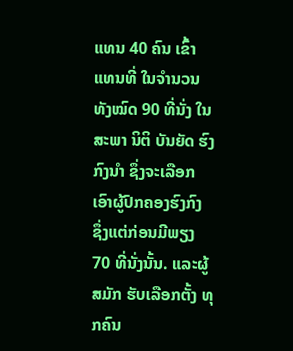ແທນ 40 ຄົນ ເຂົ້າແທນທີ່ ໃນຈໍານວນທັງໝົດ 90 ທີ່ນັ່ງ ໃນສະພາ ນິຕິ ບັນຍັດ ຮົງກົງນໍາ ຊຶ່ງຈະເລືອກເອົາຜູ້ປົກຄອງຮົງກົງ ຊຶ່ງແຕ່ກ່ອນມີພຽງ 70 ທີ່ນັ່ງນັ້ນ. ແລະຜູ້ສມັກ ຮັບເລືອກຕັ້ງ ທຸກຄົນ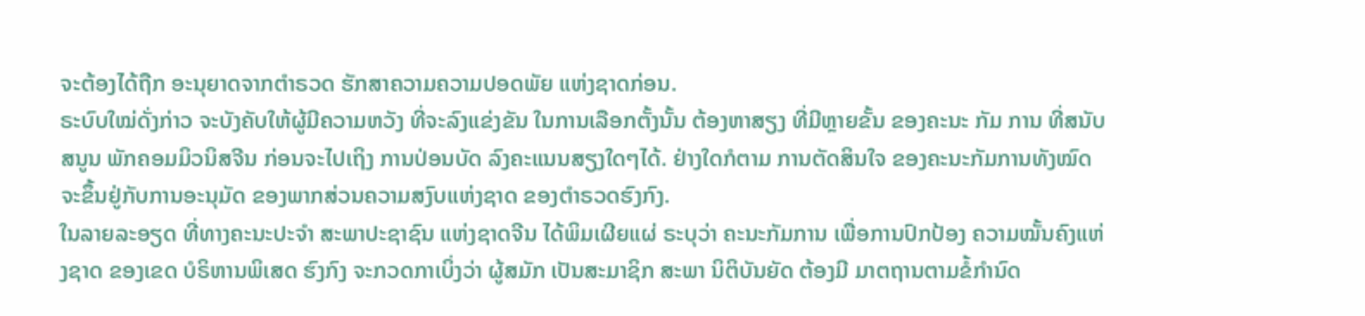ຈະຕ້ອງໄດ້ຖືກ ອະນຸຍາດຈາກຕໍາຣວດ ຮັກສາຄວາມຄວາມປອດພັຍ ແຫ່ງຊາດກ່ອນ.
ຣະບົບໃໝ່ດັ່ງກ່າວ ຈະບັງຄັບໃຫ້ຜູ້ມີຄວາມຫວັງ ທີ່ຈະລົງແຂ່ງຂັນ ໃນການເລືອກຕັ້ງນັ້ນ ຕ້ອງຫາສຽງ ທີ່ມີຫຼາຍຂັ້ນ ຂອງຄະນະ ກັມ ການ ທີ່ສນັບສນູນ ພັກຄອມມິວນິສຈີນ ກ່ອນຈະໄປເຖິງ ການປ່ອນບັດ ລົງຄະແນນສຽງໃດໆໄດ້. ຢ່າງໃດກໍຕາມ ການຕັດສິນໃຈ ຂອງຄະນະກັມການທັງໝົດ ຈະຂຶ້ນຢູ່ກັບການອະນຸມັດ ຂອງພາກສ່ວນຄວາມສງົບແຫ່ງຊາດ ຂອງຕໍາຣວດຮົງກົງ.
ໃນລາຍລະອຽດ ທີ່ທາງຄະນະປະຈໍາ ສະພາປະຊາຊົນ ແຫ່ງຊາດຈີນ ໄດ້ພິມເຜີຍແຜ່ ຣະບຸວ່າ ຄະນະກັມການ ເພື່ອການປົກປ້ອງ ຄວາມໝັ້ນຄົງແຫ່ງຊາດ ຂອງເຂດ ບໍຣິຫານພິເສດ ຮົງກົງ ຈະກວດກາເບິ່ງວ່າ ຜູ້ສມັກ ເປັນສະມາຊິກ ສະພາ ນິຕິບັນຍັດ ຕ້ອງມີ ມາຕຖານຕາມຂໍ້ກໍານົດ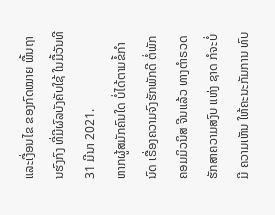ແລະເງື່ອນໄຂ ຂອງກົດໝາຍ ພື້ນຖານຮົງກົງ ທີ່ມີຜົລບັງຄັບໃຊ້ ໃນມື້ວັນທີ 31 ມີນາ 2021.
ຫາກຜູ້ສມັກຄົນໃດ ບໍ່ໄດ້ຕາມຂໍ້ກໍານົດ ເຣື່ອງຄວາມຈົງຮັກພັກດີ ຕໍ່ພັກຄອມມິວນິສ ຈີນແລ້ວ ທາງຕໍາຣວດ ຮັກສາຄວາມສງົບ ແຫ່ງ ຊາດ ກໍຈະບໍ່ມີ ຄວາມເຫັນ ໃຫ້ຄະນະກັມການ ທົບ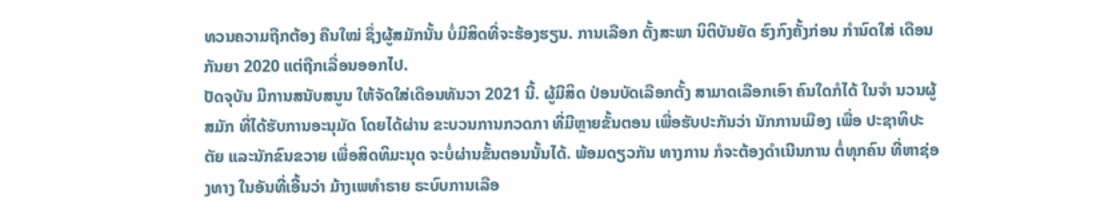ທວນຄວາມຖືກຕ້ອງ ຄືນໃໝ່ ຊຶ່ງຜູ້ສມັກນັ້ນ ບໍ່ມີສິດທີ່ຈະຮ້ອງຮຽນ. ການເລືອກ ຕັ້ງສະພາ ນິຕິບັນຍັດ ຮົງກົງຄັ້ງກ່ອນ ກໍານົດໃສ່ ເດືອນ ກັນຍາ 2020 ແຕ່ຖືກເລື່ອນອອກໄປ.
ປັດຈຸບັນ ມີການສນັບສນູນ ໃຫ້ຈັດໃສ່ເດືອນທັນວາ 2021 ນີ້. ຜູ້ມີສິດ ປ່ອນບັດເລືອກຕັ້ງ ສາມາດເລືອກເອົາ ຄົນໃດກໍໄດ້ ໃນຈໍາ ນວນຜູ້ສມັກ ທີ່ໄດ້ຮັບການອະນຸມັດ ໂດຍໄດ້ຜ່ານ ຂະບວນການກວດກາ ທີ່ມີຫຼາຍຂັ້ນຕອນ ເພື່ອຮັບປະກັນວ່າ ນັກການເມືອງ ເພື່ອ ປະຊາທິປະຕັຍ ແລະນັກຂົນຂວາຍ ເພື່ອສິດທິມະນຸດ ຈະບໍ່ຜ່ານຂັ້ນຕອນນັ້ນໄດ້. ພ້ອມດຽວກັນ ທາງການ ກໍຈະຕ້ອງດໍາເນີນການ ຕໍ່ທຸກຄົນ ທີ່ຫາຊ່ອງທາງ ໃນອັນທີ່ເອີ້ນວ່າ ມ້າງເພທໍາຣາຍ ຣະບົບການເລືອ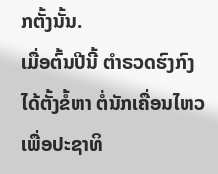ກຕັ້ງນັ້ນ.
ເມື່ອຕົ້ນປີນີ້ ຕໍາຣວດຮົງກົງ ໄດ້ຕັ້ງຂໍ້ຫາ ຕໍ່ນັກເຄື່ອນໄຫວ ເພື່ອປະຊາທິ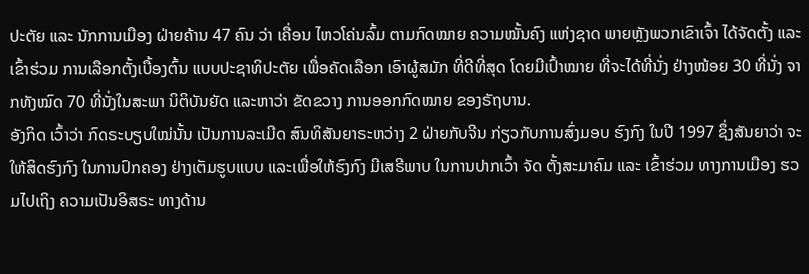ປະຕັຍ ແລະ ນັກການເມືອງ ຝ່າຍຄ້ານ 47 ຄົນ ວ່າ ເຄື່ອນ ໄຫວໂຄ່ນລົ້ມ ຕາມກົດໝາຍ ຄວາມໝັ້ນຄົງ ແຫ່ງຊາດ ພາຍຫຼັງພວກເຂົາເຈົ້າ ໄດ້ຈັດຕັ້ງ ແລະເຂົ້າຮ່ວມ ການເລືອກຕັ້ງເບື້ອງຕົ້ນ ແບບປະຊາທິປະຕັຍ ເພື່ອຄັດເລືອກ ເອົາຜູ້ສມັກ ທີ່ດີທີ່ສຸດ ໂດຍມີເປົ້າໝາຍ ທີ່ຈະໄດ້ທີ່ນັ່ງ ຢ່າງໜ້ອຍ 30 ທີ່ນັ່ງ ຈາກທັງໝົດ 70 ທີ່ນັ່ງໃນສະພາ ນິຕິບັນຍັດ ແລະຫາວ່າ ຂັດຂວາງ ການອອກກົດໝາຍ ຂອງຣັຖບານ.
ອັງກິດ ເວົ້າວ່າ ກົດຣະບຽບໃໝ່ນັ້ນ ເປັນການລະເມີດ ສົນທິສັນຍາຣະຫວ່າງ 2 ຝ່າຍກັບຈີນ ກ່ຽວກັບການສົ່ງມອບ ຮົງກົງ ໃນປີ 1997 ຊຶ່ງສັນຍາວ່າ ຈະໃຫ້ສິດຮົງກົງ ໃນການປົກຄອງ ຢ່າງເຕັມຮູບແບບ ແລະເພື່ອໃຫ້ຮົງກົງ ມີເສຣີພາບ ໃນການປາກເວົ້າ ຈັດ ຕັ້ງສະມາຄົມ ແລະ ເຂົ້າຮ່ວມ ທາງການເມືອງ ຮວມໄປເຖິງ ຄວາມເປັນອິສຣະ ທາງດ້ານ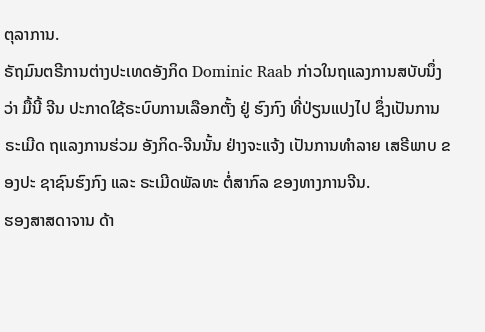ຕຸລາການ.
ຣັຖມົນຕຣີການຕ່າງປະເທດອັງກິດ Dominic Raab ກ່າວໃນຖແລງການສບັບນຶ່ງວ່າ ມື້ນີ້ ຈີນ ປະກາດໃຊ້ຣະບົບການເລືອກຕັ້ງ ຢູ່ ຮົງກົງ ທີ່ປ່ຽນແປງໄປ ຊຶ່ງເປັນການຣະເມີດ ຖແລງການຮ່ວມ ອັງກິດ-ຈີນນັ້ນ ຢ່າງຈະແຈ້ງ ເປັນການທໍາລາຍ ເສຣີພາບ ຂອງປະ ຊາຊົນຮົງກົງ ແລະ ຣະເມີດພັລທະ ຕໍ່ສາກົລ ຂອງທາງການຈີນ.
ຮອງສາສດາຈານ ດ້າ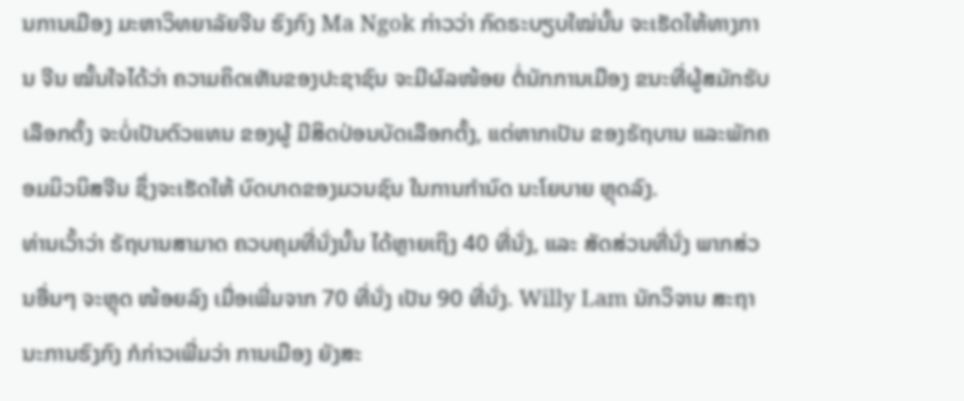ນການເມືອງ ມະຫາວິທຍາລັຍຈີນ ຮົງກົງ Ma Ngok ກ່າວວ່າ ກົດຣະບຽບໃໝ່ນັ້ນ ຈະເຮັດໃຫ້ທາງການ ຈີນ ໝັ້ນໃຈໄດ້ວ່າ ຄວາມຄິດເຫັນຂອງປະຊາຊົນ ຈະມີຜົລໜ້ອຍ ຕໍ່ນັກການເມືອງ ຂນະທີ່ຜູ້ສມັກຮັບເລືອກຕັ້ງ ຈະບໍ່ເປັນຕົວແທນ ຂອງຜູ້ ມີສິດປ່ອນບັດເລືອກຕັ້ງ, ແຕ່ຫາກເປັນ ຂອງຣັຖບານ ແລະພັກຄອມມິວນິສຈີນ ຊຶ່ງຈະເຮັດໃຫ້ ບົດບາດຂອງມວນຊົນ ໃນການກໍານົດ ນະໂຍບາຍ ຫຼຸດລົງ.
ທ່ານເວົ້າວ່າ ຣັຖບານສາມາດ ຄວບຄຸມທີ່ນັ່ງນັ້ນ ໄດ້ຫຼາຍເຖິງ 40 ທີ່ນັ່ງ, ແລະ ສັດສ່ວນທີ່ນັ່ງ ພາກສ່ວນອື່ນໆ ຈະຫຼຸດ ໜ້ອຍລົງ ເມື່ອເພີ່ມຈາກ 70 ທີ່ນັ່ງ ເປັນ 90 ທີ່ນັ່ງ. Willy Lam ນັກວິຈານ ສະຖານະການຮົງກົງ ກໍກ່າວເພີ່ມວ່າ ການເມືອງ ຍັງສະ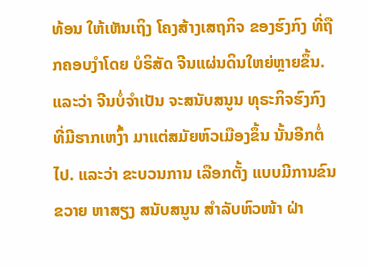ທ້ອນ ໃຫ້ເຫັນເຖິງ ໂຄງສ້າງເສຖກິຈ ຂອງຮົງກົງ ທີ່ຖືກຄອບງໍາໂດຍ ບໍຣິສັດ ຈີນແຜ່ນດິນໃຫຍ່ຫຼາຍຂຶ້ນ.
ແລະວ່າ ຈີນບໍ່ຈໍາເປັນ ຈະສນັບສນູນ ທຸຣະກິຈຮົງກົງ ທີ່ມີຮາກເຫງົ້າ ມາແຕ່ສມັຍຫົວເມືອງຂຶ້ນ ນັ້ນອີກຕໍ່ໄປ. ແລະວ່າ ຂະບວນການ ເລືອກຕັ້ງ ແບບມີການຂົນຂວາຍ ຫາສຽງ ສນັບສນູນ ສໍາລັບຫົວໜ້າ ຝ່າ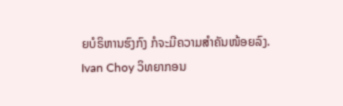ຍບໍຣິຫານຮົງກົງ ກໍຈະມີຄວາມສໍາຄັນໜ້ອຍລົງ.
Ivan Choy ວິທຍາກອນ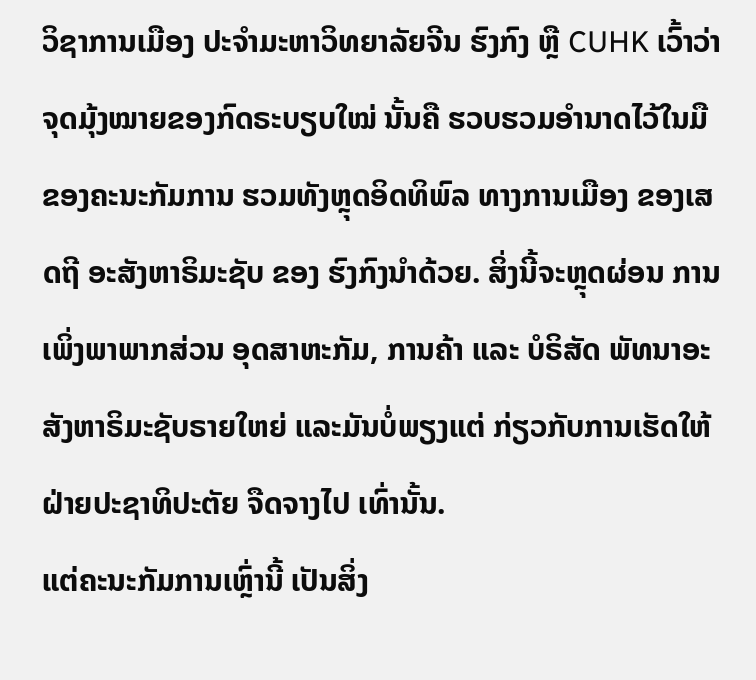ວິຊາການເມືອງ ປະຈໍາມະຫາວິທຍາລັຍຈີນ ຮົງກົງ ຫຼື CUHK ເວົ້າວ່າ ຈຸດມຸ້ງໝາຍຂອງກົດຣະບຽບໃໝ່ ນັ້ນຄື ຮວບຮວມອໍານາດໄວ້ໃນມື ຂອງຄະນະກັມການ ຮວມທັງຫຼຸດອິດທິພົລ ທາງການເມືອງ ຂອງເສດຖີ ອະສັງຫາຣິມະຊັບ ຂອງ ຮົງກົງນໍາດ້ວຍ. ສິ່ງນີ້ຈະຫຼຸດຜ່ອນ ການເພິ່ງພາພາກສ່ວນ ອຸດສາຫະກັມ, ການຄ້າ ແລະ ບໍຣິສັດ ພັທນາອະສັງຫາຣິມະຊັບຣາຍໃຫຍ່ ແລະມັນບໍ່ພຽງແຕ່ ກ່ຽວກັບການເຮັດໃຫ້ ຝ່າຍປະຊາທິປະຕັຍ ຈືດຈາງໄປ ເທົ່ານັ້ນ.
ແຕ່ຄະນະກັມການເຫຼົ່ານີ້ ເປັນສິ່ງ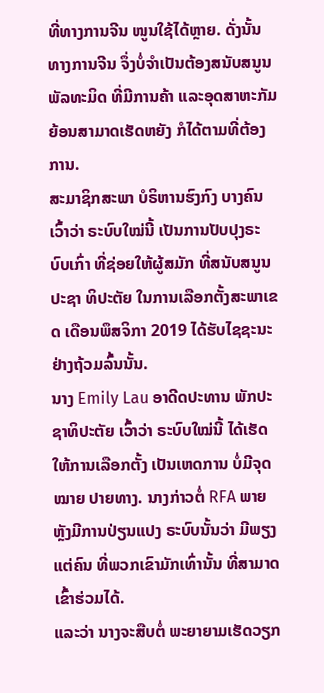ທີ່ທາງການຈີນ ໜູນໃຊ້ໄດ້ຫຼາຍ. ດັ່ງນັ້ນ ທາງການຈີນ ຈຶ່ງບໍ່ຈໍາເປັນຕ້ອງສນັບສນູນ ພັລທະມິດ ທີ່ມີການຄ້າ ແລະອຸດສາຫະກັມ ຍ້ອນສາມາດເຮັດຫຍັງ ກໍໄດ້ຕາມທີ່ຕ້ອງການ.
ສະມາຊິກສະພາ ບໍຣິຫານຮົງກົງ ບາງຄົນເວົ້າວ່າ ຣະບົບໃໝ່ນີ້ ເປັນການປັບປຸງຣະບົບເກົ່າ ທີ່ຊ່ອຍໃຫ້ຜູ້ສມັກ ທີ່ສນັບສນູນ ປະຊາ ທິປະຕັຍ ໃນການເລືອກຕັ້ງສະພາເຂດ ເດືອນພຶສຈິກາ 2019 ໄດ້ຮັບໄຊຊະນະຢ່າງຖ້ວມລົ້ນນັ້ນ.
ນາງ Emily Lau ອາດີດປະທານ ພັກປະຊາທິປະຕັຍ ເວົ້າວ່າ ຣະບົບໃໝ່ນີ້ ໄດ້ເຮັດໃຫ້ການເລືອກຕັ້ງ ເປັນເຫດການ ບໍ່ມີຈຸດໝາຍ ປາຍທາງ. ນາງກ່າວຕໍ່ RFA ພາຍຫຼັງມີການປ່ຽນແປງ ຣະບົບນັ້ນວ່າ ມີພຽງແຕ່ຄົນ ທີ່ພວກເຂົາມັກເທົ່ານັ້ນ ທີ່ສາມາດເຂົ້າຮ່ວມໄດ້.
ແລະວ່າ ນາງຈະສືບຕໍ່ ພະຍາຍາມເຮັດວຽກ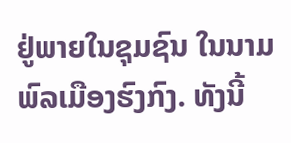ຢູ່ພາຍໃນຊຸມຊົນ ໃນນາມພົລເມືອງຮົງກົງ. ທັງນີ້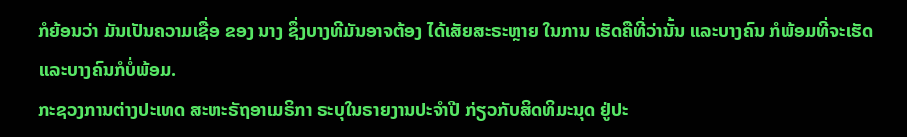ກໍຍ້ອນວ່າ ມັນເປັນຄວາມເຊື່ອ ຂອງ ນາງ ຊຶ່ງບາງທີມັນອາຈຕ້ອງ ໄດ້ເສັຍສະຣະຫຼາຍ ໃນການ ເຮັດຄືທີ່ວ່ານັ້ນ ແລະບາງຄົນ ກໍພ້ອມທີ່ຈະເຮັດ ແລະບາງຄົນກໍບໍ່ພ້ອມ.
ກະຊວງການຕ່າງປະເທດ ສະຫະຣັຖອາເມຣິກາ ຣະບຸໃນຣາຍງານປະຈໍາປີ ກ່ຽວກັບສິດທິມະນຸດ ຢູ່ປະ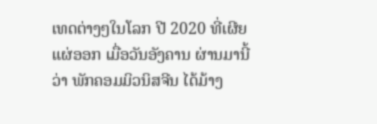ເທດຕ່າງໆໃນໂລກ ປີ 2020 ທີ່ເຜີຍແຜ່ອອກ ເມື່ອວັນອັງຄານ ຜ່ານມານີ້ວ່າ ພັກຄອມມິວນິສຈີນ ໄດ້ມ້າງ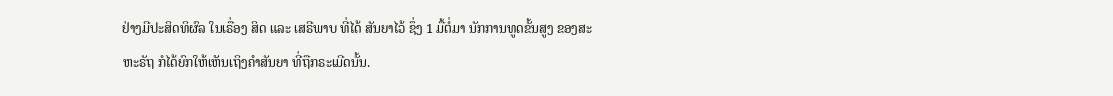ຢ່າງມີປະສິດທິຜົລ ໃນເຣື່ອງ ສິດ ແລະ ເສຣີພາບ ທີ່ໄດ້ ສັນຍາໄວ້ ຊຶ່ງ 1 ມື້ຕໍ່ມາ ນັກການທູດຂັ້ນສູງ ຂອງສະຫະຣັຖ ກໍໄດ້ຍົກໃຫ້ເຫັນເຖິງຄໍາສັນຍາ ທີ່ຖືກຣະເມີດນັ້ນ.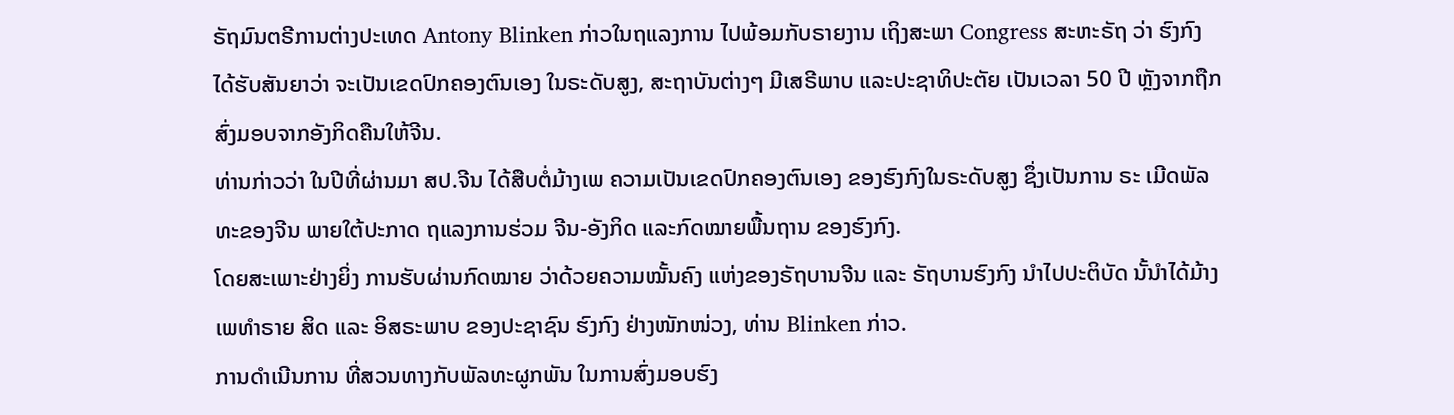ຣັຖມົນຕຣີການຕ່າງປະເທດ Antony Blinken ກ່າວໃນຖແລງການ ໄປພ້ອມກັບຣາຍງານ ເຖິງສະພາ Congress ສະຫະຣັຖ ວ່າ ຮົງກົງ ໄດ້ຮັບສັນຍາວ່າ ຈະເປັນເຂດປົກຄອງຕົນເອງ ໃນຣະດັບສູງ, ສະຖາບັນຕ່າງໆ ມີເສຣີພາບ ແລະປະຊາທິປະຕັຍ ເປັນເວລາ 50 ປີ ຫຼັງຈາກຖືກສົ່ງມອບຈາກອັງກິດຄືນໃຫ້ຈີນ.
ທ່ານກ່າວວ່າ ໃນປີທີ່ຜ່ານມາ ສປ.ຈີນ ໄດ້ສືບຕໍ່ມ້າງເພ ຄວາມເປັນເຂດປົກຄອງຕົນເອງ ຂອງຮົງກົງໃນຣະດັບສູງ ຊຶ່ງເປັນການ ຣະ ເມີດພັລທະຂອງຈີນ ພາຍໃຕ້ປະກາດ ຖແລງການຮ່ວມ ຈີນ-ອັງກິດ ແລະກົດໝາຍພື້ນຖານ ຂອງຮົງກົງ.
ໂດຍສະເພາະຢ່າງຍິ່ງ ການຮັບຜ່ານກົດໝາຍ ວ່າດ້ວຍຄວາມໝັ້ນຄົງ ແຫ່ງຂອງຣັຖບານຈີນ ແລະ ຣັຖບານຮົງກົງ ນໍາໄປປະຕິບັດ ນັ້ນຳໄດ້ມ້າງເພທໍາຣາຍ ສິດ ແລະ ອິສຣະພາບ ຂອງປະຊາຊົນ ຮົງກົງ ຢ່າງໜັກໜ່ວງ, ທ່ານ Blinken ກ່າວ.
ການດໍາເນີນການ ທີ່ສວນທາງກັບພັລທະຜູກພັນ ໃນການສົ່ງມອບຮົງ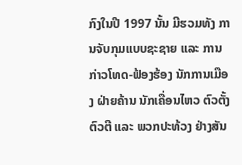ກົງໃນປີ 1997 ນັ້ນ ມີຮວມທັງ ການຈັບກຸມແບບຊະຊາຍ ແລະ ການກ່າວໂທດ-ຟ້ອງຮ້ອງ ນັກການເມືອງ ຝ່າຍຄ້ານ ນັກເຄື່ອນໄຫວ ຕົວຕັ້ງຕົວຕີ ແລະ ພວກປະທ້ວງ ຢ່າງສັນ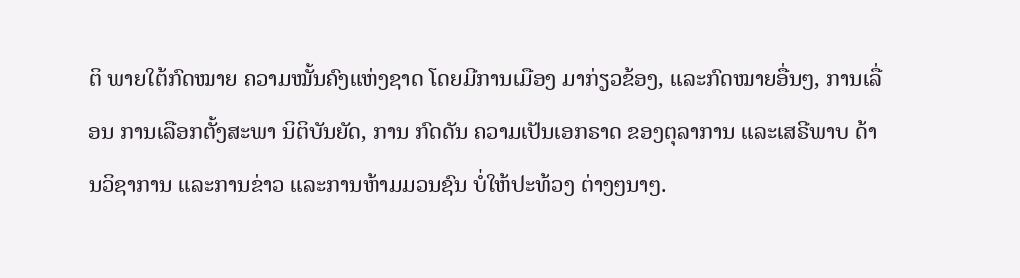ຕິ ພາຍໃຕ້ກົດໝາຍ ຄວາມໝັ້ນຄົງແຫ່ງຊາດ ໂດຍມີການເມືອງ ມາກ່ຽວຂ້ອງ, ແລະກົດໝາຍອື່ນໆ, ການເລື່ອນ ການເລືອກຕັ້ງສະພາ ນິຕິບັນຍັດ, ການ ກົດດັນ ຄວາມເປັນເອກຣາດ ຂອງຕຸລາການ ແລະເສຣີພາບ ດ້ານວິຊາການ ແລະການຂ່າວ ແລະການຫ້າມມວນຊົນ ບໍ່ໃຫ້ປະທ້ວງ ຕ່າງໆນາໆ.